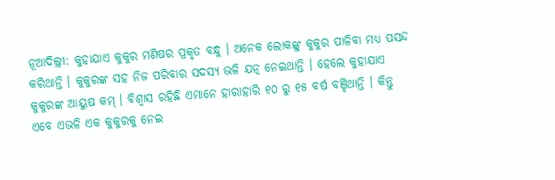ନୂଆଦିଲ୍ଲୀ: କୁହାଯାଏ କୁକୁର ମଣିଷର ପ୍ରକୃତ ବନ୍ଧୁ । ଅନେକ ଲୋକଙ୍କୁ କୁକୁର ପାଳିବା ମଧ୍ୟ ପସନ୍ଦ କରିଥାନ୍ତି । କୁକୁରଙ୍କ ସହ ନିଜ ପରିବାର ସଦସ୍ୟ ଭଳି ଯତ୍ନ ନେଇଥାନ୍ତି । ହେଲେ କୁହାଯାଏ କୁକୁରଙ୍କ ଆୟୁଷ କମ୍ । ବିଶ୍ୱାସ ରହିଛି ଏମାନେ ହାରାହାରି ୧୦ ରୁ ୧୫ ବର୍ଷ ବଞ୍ଚିଥାନ୍ତି । କିନ୍ତୁ ଏବେ ଏଭଳି ଏକ କୁକୁରକୁ ନେଇ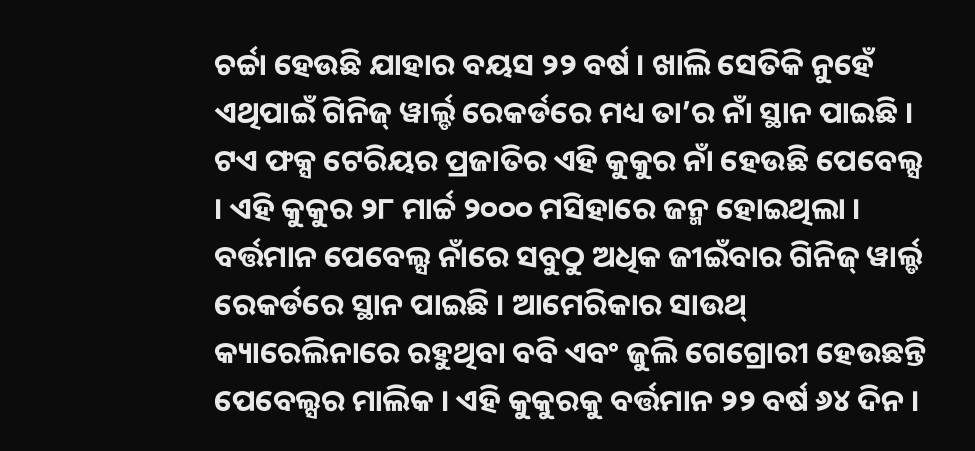ଚର୍ଚ୍ଚା ହେଉଛି ଯାହାର ବୟସ ୨୨ ବର୍ଷ । ଖାଲି ସେତିକି ନୁହେଁ ଏଥିପାଇଁ ଗିନିଜ୍ ୱାର୍ଲ୍ଡ ରେକର୍ଡରେ ମଧ୍ୟ ତା’ର ନାଁ ସ୍ଥାନ ପାଇଛି ।
ଟଏ ଫକ୍ସ ଟେରିୟର ପ୍ରଜାତିର ଏହି କୁକୁର ନାଁ ହେଉଛି ପେବେଲ୍ସ । ଏହି କୁକୁର ୨୮ ମାର୍ଚ୍ଚ ୨୦୦୦ ମସିହାରେ ଜନ୍ମ ହୋଇଥିଲା । ବର୍ତ୍ତମାନ ପେବେଲ୍ସ ନାଁରେ ସବୁଠୁ ଅଧିକ ଜୀଇଁବାର ଗିନିଜ୍ ୱାର୍ଲ୍ଡ ରେକର୍ଡରେ ସ୍ଥାନ ପାଇଛି । ଆମେରିକାର ସାଉଥ୍ କ୍ୟାରେଲିନାରେ ରହୁଥିବା ବବି ଏବଂ ଜୁଲି ଗେଗ୍ରୋରୀ ହେଉଛନ୍ତି ପେବେଲ୍ସର ମାଲିକ । ଏହି କୁକୁରକୁ ବର୍ତ୍ତମାନ ୨୨ ବର୍ଷ ୬୪ ଦିନ ।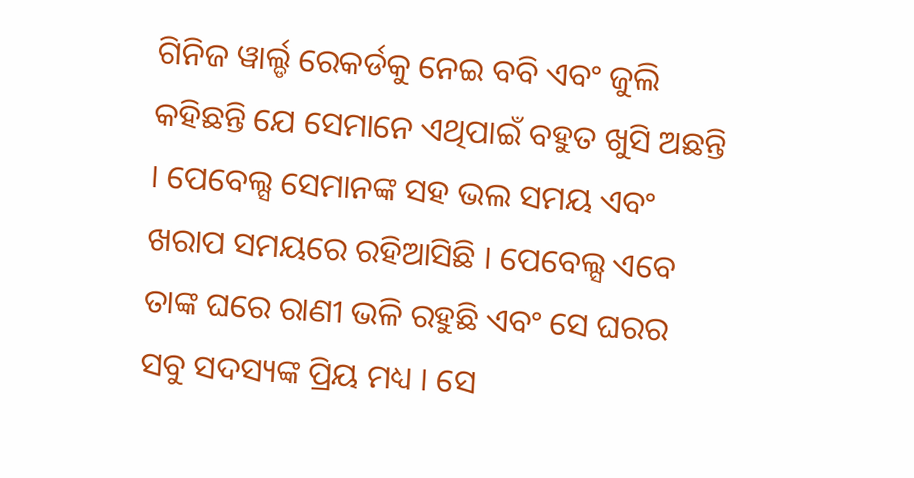ଗିନିଜ ୱାର୍ଲ୍ଡ ରେକର୍ଡକୁ ନେଇ ବବି ଏବଂ ଜୁଲି କହିଛନ୍ତି ଯେ ସେମାନେ ଏଥିପାଇଁ ବହୁତ ଖୁସି ଅଛନ୍ତି । ପେବେଲ୍ସ ସେମାନଙ୍କ ସହ ଭଲ ସମୟ ଏବଂ ଖରାପ ସମୟରେ ରହିଆସିଛି । ପେବେଲ୍ସ ଏବେ ତାଙ୍କ ଘରେ ରାଣୀ ଭଳି ରହୁଛି ଏବଂ ସେ ଘରର ସବୁ ସଦସ୍ୟଙ୍କ ପ୍ରିୟ ମଧ୍ୟ । ସେ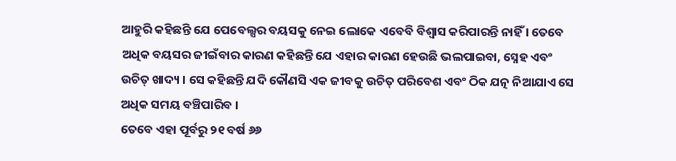ଆହୁରି କହିଛନ୍ତି ଯେ ପେବେଲ୍ସର ବୟସକୁ ନେଇ ଲୋକେ ଏବେବି ବିଶ୍ୱାସ କରିପାରନ୍ତି ନାହିଁ । ତେବେ ଅଧିକ ବୟସର ଜୀଇଁବାର କାରଣ କହିଛନ୍ତି ଯେ ଏହାର କାରଣ ହେଉଛି ଭଲପାଇବା, ସ୍ନେହ ଏବଂ ଉଚିତ୍ ଖାଦ୍ୟ । ସେ କହିଛନ୍ତି ଯଦି କୌଣସି ଏକ ଜୀବକୁ ଉଚିତ୍ ପରିବେଶ ଏବଂ ଠିକ ଯତ୍ନ ନିଆଯାଏ ସେ ଅଧିକ ସମୟ ବଞ୍ଚିପାରିବ ।
ତେବେ ଏହା ପୂର୍ବରୁ ୨୧ ବର୍ଷ ୬୬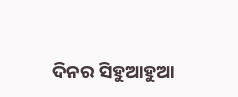ଦିନର ସିହୁଆହୁଆ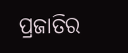ପ୍ରଜାତିର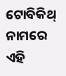ଟୋବିକିଥ୍ ନାମରେ ଏହି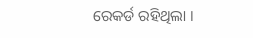ରେକର୍ଡ ରହିଥିଲା ।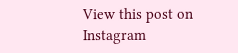View this post on Instagram